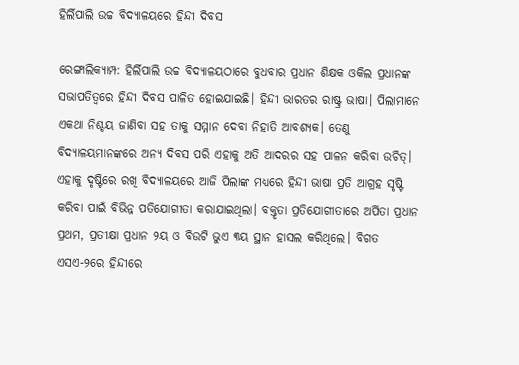ହିର୍ଲିପାଲି ଉଚ୍ଚ ବିଦ୍ୟାଳୟରେ ହିନ୍ଦୀ ଦିବସ

ରେଙ୍ଗାଲିକ୍ୟାମ୍ପ: ହିର୍ଲିପାଲି ଉଚ୍ଚ ବିଦ୍ୟାଳୟଠାରେ ବୁଧବାର ପ୍ରଧାନ ଶିକ୍ଷକ ଓକିଲ ପ୍ରଧାନଙ୍କ ସଭାପତିତ୍ବରେ ହିନ୍ଦୀ ଦିବସ ପାଳିତ ହୋଇଯାଇଛି। ହିନ୍ଦୀ ଭାରତର ରାଷ୍ଟ୍ର ଭାଷା। ପିଲାମାନେ ଏକଥା ନିଶ୍ଚୟ ଜାଣିବା ସହ ତାକୁ ସମ୍ମାନ ଦେବା ନିହାତି ଆବଶ୍ୟକ। ତେଣୁ ବିଦ୍ୟାଳୟମାନଙ୍କରେ ଅନ୍ୟ ଦିବସ ପରି ଏହାକୁ ଅତି ଆଦରର ସହ ପାଳନ କରିବା ଉଚିତ୍। ଏହାକୁ ଦୃଷ୍ଟିରେ ରଖି ବିଦ୍ୟାଳୟରେ ଆଜି ପିଲାଙ୍କ ମଧ୍ୟରେ ହିନ୍ଦୀ ଭାଷା ପ୍ରତି ଆଗ୍ରହ ସୃଷ୍ଟି କରିବା ପାଇଁ ବିଭିନ୍ନ ପତିଯୋଗୀତା କରାଯାଇଥିଲା। ବକ୍ତୃତା ପ୍ରତିଯୋଗୀତାରେ ଅର୍ପିତା ପ୍ରଧାନ ପ୍ରଥମ, ପ୍ରତୀକ୍ଷା ପ୍ରଧାନ ୨ୟ ଓ ବିଉଟି ଭୁଏ ୩ୟ ସ୍ଥାନ ହାସଲ କରିଥିଲେ। ବିଗତ ଏସଏ-୨ରେ ହିନ୍ଦୀରେ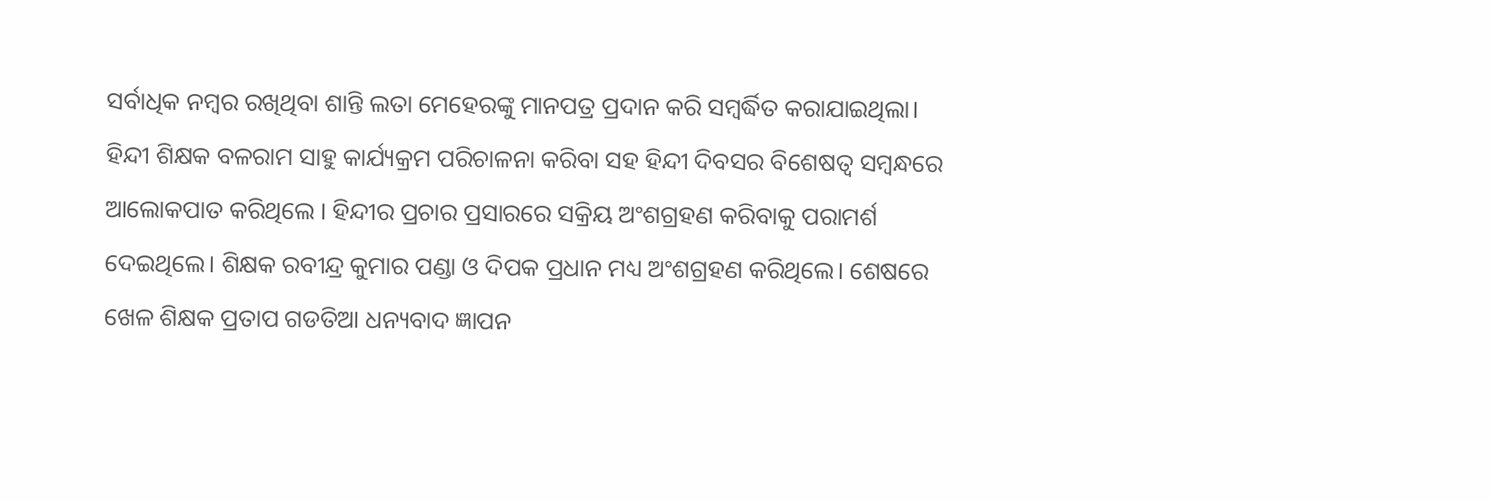ସର୍ବାଧିକ ନମ୍ବର ରଖିଥିବା ଶାନ୍ତି ଲତା ମେହେରଙ୍କୁ ମାନପତ୍ର ପ୍ରଦାନ କରି ସମ୍ବର୍ଦ୍ଧିତ କରାଯାଇଥିଲା। ହିନ୍ଦୀ ଶିକ୍ଷକ ବଳରାମ ସାହୁ କାର୍ଯ୍ୟକ୍ରମ ପରିଚାଳନା କରିବା ସହ ହିନ୍ଦୀ ଦିବସର ବିଶେଷତ୍ବ ସମ୍ବନ୍ଧରେ ଆଲୋକପାତ କରିଥିଲେ । ହିନ୍ଦୀର ପ୍ରଚାର ପ୍ରସାରରେ ସକ୍ରିୟ ଅଂଶଗ୍ରହଣ କରିବାକୁ ପରାମର୍ଶ ଦେଇଥିଲେ। ଶିକ୍ଷକ ରବୀନ୍ଦ୍ର କୁମାର ପଣ୍ଡା ଓ ଦିପକ ପ୍ରଧାନ ମଧ୍ୟ ଅଂଶଗ୍ରହଣ କରିଥିଲେ। ଶେଷରେ ଖେଳ ଶିକ୍ଷକ ପ୍ରତାପ ଗଡତିଆ ଧନ୍ୟବାଦ ଜ୍ଞାପନ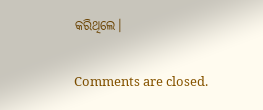କରିଥିଲେ।

Comments are closed.